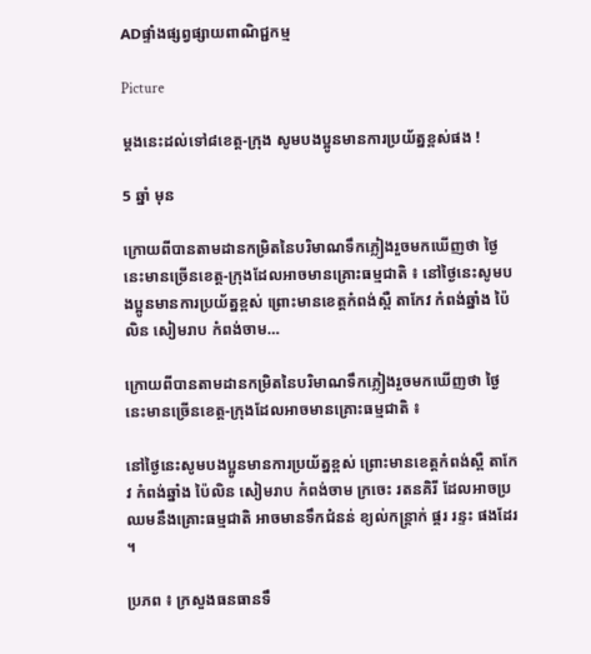ADផ្ទាំងផ្សព្វផ្សាយពាណិជ្ជកម្ម

Picture

ម្តងនេះដល់ទៅ៨ខេត្ត-ក្រុង សូមបងប្អូនមានការប្រយ័ត្នខ្ពស់ផង !

5 ឆ្នាំ មុន

ក្រោយពីបានតាមដានកម្រិតនៃបរិមាណទឹកភ្លៀងរួចមកឃើញថា ថ្ងៃនេះមានច្រើនខេត្ត-ក្រុងដែលអាចមានគ្រោះធម្មជាតិ ៖ នៅថ្ងៃនេះសូមបងប្អូនមានការប្រយ័ត្នខ្ពស់ ព្រោះមានខេត្តកំពង់ស្ពឺ តាកែវ កំពង់ឆ្នាំង ប៉ៃលិន សៀមរាប កំពង់ចាម…

ក្រោយពីបានតាមដានកម្រិតនៃបរិមាណទឹកភ្លៀងរួចមកឃើញថា ថ្ងៃនេះមានច្រើនខេត្ត-ក្រុងដែលអាចមានគ្រោះធម្មជាតិ ៖

នៅថ្ងៃនេះសូមបងប្អូនមានការប្រយ័ត្នខ្ពស់ ព្រោះមានខេត្តកំពង់ស្ពឺ តាកែវ កំពង់ឆ្នាំង ប៉ៃលិន សៀមរាប កំពង់ចាម ក្រចេះ រតនគិរី ដែលអាចប្រឈមនឹងគ្រោះធម្មជាតិ អាចមានទឹកជំនន់ ខ្យល់កន្រ្តាក់ ផ្គរ រន្ទះ ផងដែរ ។

ប្រភព ៖ ក្រសួងធនធានទឹ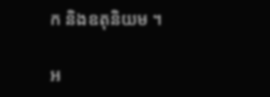ក និងឧតុនិយម ។

អ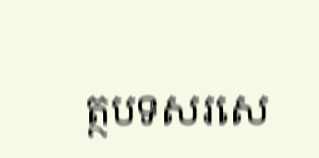ត្ថបទសរសេ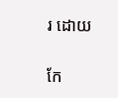រ ដោយ

កែ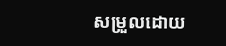សម្រួលដោយ